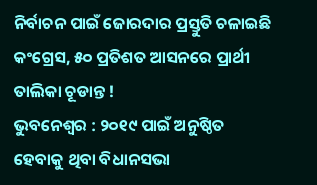ନିର୍ବାଚନ ପାଇଁ ଜୋରଦାର ପ୍ରସ୍ତୁତି ଚଳାଇଛି କଂଗ୍ରେସ, ୫୦ ପ୍ରତିଶତ ଆସନରେ ପ୍ରାର୍ଥୀ ତାଲିକା ଚୂଡାନ୍ତ !
ଭୁବନେଶ୍ୱର : ୨୦୧୯ ପାଇଁ ଅନୁଷ୍ଠିତ ହେବାକୁ ଥିବା ବିଧାନସଭା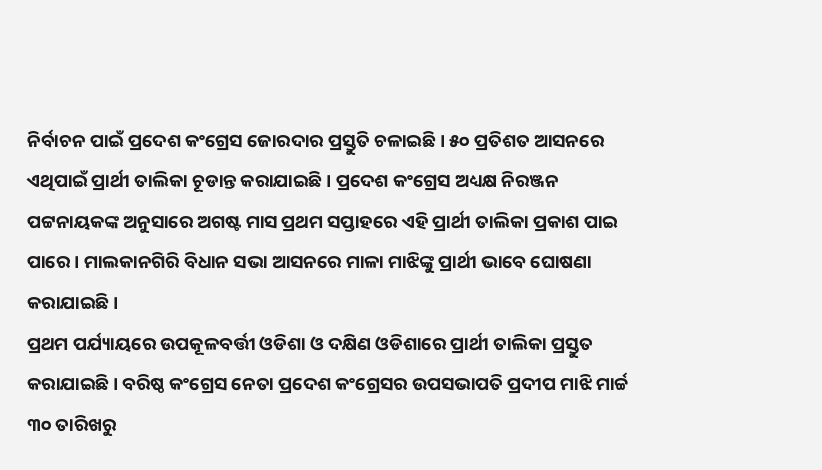ନିର୍ବାଚନ ପାଇଁ ପ୍ରଦେଶ କଂଗ୍ରେସ ଜୋରଦାର ପ୍ରସ୍ତୁତି ଚଳାଇଛି । ୫୦ ପ୍ରତିଶତ ଆସନରେ ଏଥିପାଇଁ ପ୍ରାର୍ଥୀ ତାଲିକା ଚୂଡାନ୍ତ କରାଯାଇଛି । ପ୍ରଦେଶ କଂଗ୍ରେସ ଅଧ୍ୟକ୍ଷ ନିରଞ୍ଜନ ପଟ୍ଟନାୟକଙ୍କ ଅନୁସାରେ ଅଗଷ୍ଟ ମାସ ପ୍ରଥମ ସପ୍ତାହରେ ଏହି ପ୍ରାର୍ଥୀ ତାଲିକା ପ୍ରକାଶ ପାଇ ପାରେ । ମାଲକାନଗିରି ବିଧାନ ସଭା ଆସନରେ ମାଳା ମାଝିଙ୍କୁ ପ୍ରାର୍ଥୀ ଭାବେ ଘୋଷଣା କରାଯାଇଛି ।
ପ୍ରଥମ ପର୍ଯ୍ୟାୟରେ ଉପକୂଳବର୍ତ୍ତୀ ଓଡିଶା ଓ ଦକ୍ଷିଣ ଓଡିଶାରେ ପ୍ରାର୍ଥୀ ତାଲିକା ପ୍ରସ୍ତୁତ କରାଯାଇଛି । ବରିଷ୍ଠ କଂଗ୍ରେସ ନେତା ପ୍ରଦେଶ କଂଗ୍ରେସର ଉପସଭାପତି ପ୍ରଦୀପ ମାଝି ମାର୍ଚ୍ଚ ୩୦ ତାରିଖରୁ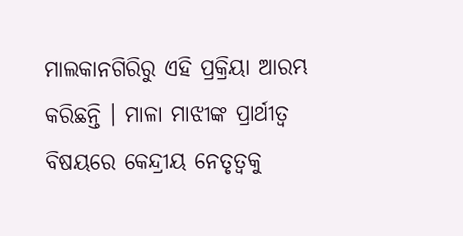ମାଲକାନଗିରିରୁ ଏହି ପ୍ରକ୍ରିୟା ଆରମ୍ଭ କରିଛନ୍ତି । ମାଳା ମାଝୀଙ୍କ ପ୍ରାର୍ଥୀତ୍ୱ ବିଷୟରେ କେନ୍ଦ୍ରୀୟ ନେତୃତ୍ୱକୁ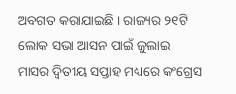ଅବଗତ କରାଯାଇଛି । ରାଜ୍ୟର ୨୧ଟି ଲୋକ ସଭା ଆସନ ପାଇଁ ଜୁଲାଇ ମାସର ଦ୍ୱିତୀୟ ସପ୍ତାହ ମଧ୍ୟରେ କଂଗ୍ରେସ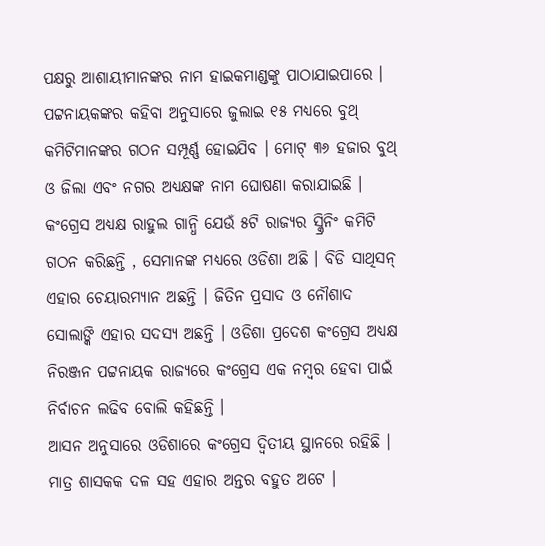ପକ୍ଷରୁ ଆଶାୟୀମାନଙ୍କର ନାମ ହାଇକମାଣ୍ଡଙ୍କୁ ପାଠାଯାଇପାରେ । ପଟ୍ଟନାୟକଙ୍କର କହିବା ଅନୁସାରେ ଜୁଲାଇ ୧୫ ମଧ୍ୟରେ ବୁଥ୍ କମିଟିମାନଙ୍କର ଗଠନ ସମ୍ପୂର୍ଣ୍ଣ ହୋଇଯିବ । ମୋଟ୍ ୩୬ ହଜାର ବୁଥ୍ ଓ ଜିଲା ଏବଂ ନଗର ଅଧ୍ୟକ୍ଷଙ୍କ ନାମ ଘୋଷଣା କରାଯାଇଛି । କଂଗ୍ରେସ ଅଧ୍ୟକ୍ଷ ରାହୁଲ ଗାନ୍ଧି ଯେଉଁ ୫ଟି ରାଜ୍ୟର ସ୍କ୍ରିନିଂ କମିଟି ଗଠନ କରିଛନ୍ତି , ସେମାନଙ୍କ ମଧ୍ୟରେ ଓଡିଶା ଅଛି । ବିଡି ସାଥିସନ୍ ଏହାର ଚେୟାରମ୍ୟାନ ଅଛନ୍ତି । ଜିତିନ ପ୍ରସାଦ ଓ ନୌଶାଦ ସୋଲାଙ୍କି ଏହାର ସଦସ୍ୟ ଅଛନ୍ତି । ଓଡିଶା ପ୍ରଦେଶ କଂଗ୍ରେସ ଅଧ୍ୟକ୍ଷ ନିରଞ୍ଜନ ପଟ୍ଟନାୟକ ରାଜ୍ୟରେ କଂଗ୍ରେସ ଏକ ନମ୍ବର ହେବା ପାଇଁ ନିର୍ବାଚନ ଲଢିବ ବୋଲି କହିଛନ୍ତି ।
ଆସନ ଅନୁସାରେ ଓଡିଶାରେ କଂଗ୍ରେସ ଦ୍ୱିତୀୟ ସ୍ଥାନରେ ରହିଛି । ମାତ୍ର ଶାସକକ ଦଳ ସହ ଏହାର ଅନ୍ତର ବହୁତ ଅଟେ ।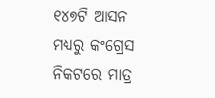୧୪୭ଟି ଆସନ ମଧ୍ୟରୁ କଂଗ୍ରେସ ନିକଟରେ ମାତ୍ର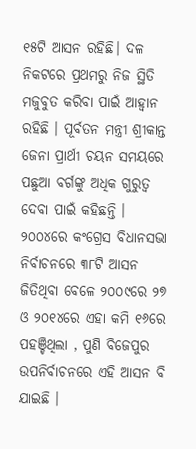୧୫ଟି ଆସନ ରହିଛି। ଦଳ ନିକଟରେ ପ୍ରଥମରୁ ନିଜ ସ୍ଥିତି ମଜୁବୁତ କରିବା ପାଇଁ ଆହ୍ୱାନ ରହିଛି । ପୂର୍ବତନ ମନ୍ତ୍ରୀ ଶ୍ରୀକାନ୍ତ ଜେନା ପ୍ରାର୍ଥୀ ଚୟନ ସମୟରେ ପଛୁଆ ବର୍ଗଙ୍କୁ ଅଧିକ ଗୁରୁତ୍ୱ ଦେବା ପାଇଁ କହିଛନ୍ତି ।
୨୦୦୪ରେ କଂଗ୍ରେସ ବିଧାନସଭା ନିର୍ବାଚନରେ ୩୮ଟି ଆସନ ଜିତିଥିବା ବେଳେ ୨୦୦୯ରେ ୨୭ ଓ ୨୦୧୪ରେ ଏହା କମି ୧୬ରେ ପହଞ୍ଚିଥିଲା , ପୁଣି ବିଜେପୁର ଉପନିର୍ବାଚନରେ ଏହି ଆସନ ବି ଯାଇଛି ।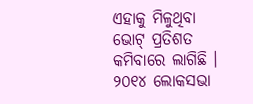ଏହାକୁ ମିଳୁଥିବା ଭୋଟ୍ ପ୍ରତିଶତ କମିବାରେ ଲାଗିଛି । ୨୦୧୪ ଲୋକସଭା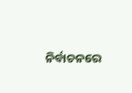ନିର୍ବାଚନରେ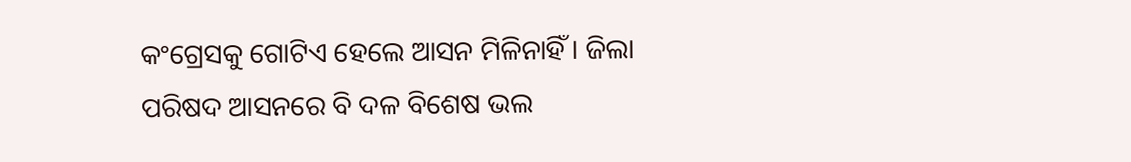କଂଗ୍ରେସକୁ ଗୋଟିଏ ହେଲେ ଆସନ ମିଳିନାହିଁ । ଜିଲା ପରିଷଦ ଆସନରେ ବି ଦଳ ବିଶେଷ ଭଲ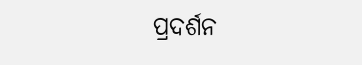ପ୍ରଦର୍ଶନ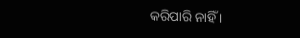କରିପାରି ନାହିଁ ।